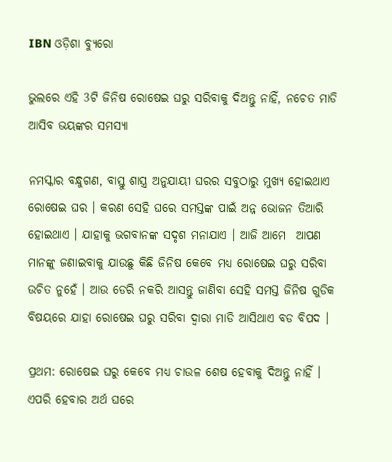IBN ଓଡ଼ିଶା ବ୍ୟୁରୋ

ଭୁଲରେ ଏହି 3ଟି ଜିନିଷ ରୋଷେଇ ଘରୁ ସରିବାକୁ ଦିଅନ୍ତୁ ନାହିଁ, ନଚେତ ମାଡି ଆସିବ ଭୟଙ୍କର ସମସ୍ୟା

ନମସ୍କାର ବନ୍ଧୁଗଣ, ବାସ୍ତୁ ଶାସ୍ତ୍ର ଅନୁଯାୟୀ ଘରର ସବୁଠାରୁ ମୁଖ୍ୟ ହୋଇଥାଏ ରୋଷେଇ ଘର । କରଣ ସେହି ଘରେ ସମସ୍ତଙ୍କ ପାଇଁ ଅନ୍ନ ଭୋଜନ ତିଆରି ହୋଇଥାଏ । ଯାହାକୁ ଭଗବାନଙ୍କ ସଦୃଶ ମନାଯାଏ । ଆଜି ଆମେ  ଆପଣ ମାନଙ୍କୁ ଜଣାଇବାକୁ ଯାଉଛୁ କିଛି ଜିନିଷ କେବେ ମଧ୍ୟ ରୋଷେଇ ଘରୁ ସରିବା ଉଚିତ ନୁହେଁ । ଆଉ ଡେରି ନକରି ଆସନ୍ତୁ ଜାଣିବା ସେହି ସମସ୍ତ ଜିନିଷ ଗୁଡିକ ବିଷୟରେ ଯାହା ରୋଷେଇ ଘରୁ ସରିବା ଦ୍ଵାରା ମାଡି ଆସିଥାଏ ବଡ ବିପଦ ।

ପ୍ରଥମ: ରୋଷେଇ ଘରୁ କେବେ ମଧ୍ୟ ଚାଉଳ ଶେଷ ହେବାକୁ ଦିଅନ୍ତୁ ନାହିଁ । ଏପରି ହେବାର ଅର୍ଥ ଘରେ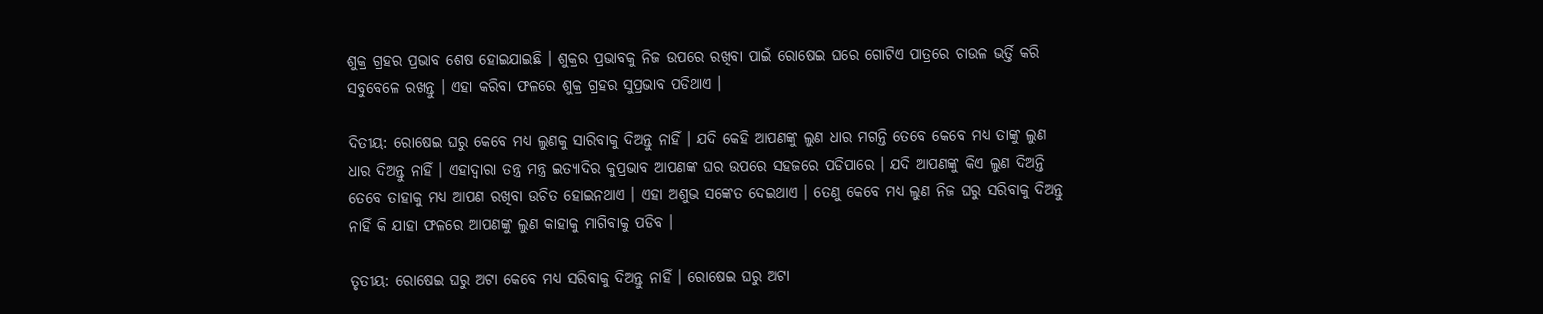ଶୁକ୍ର ଗ୍ରହର ପ୍ରଭାବ ଶେଷ ହୋଇଯାଇଛି । ଶୁକ୍ରର ପ୍ରଭାବକୁ ନିଜ ଉପରେ ରଖିବା ପାଇଁ ରୋଷେଇ ଘରେ ଗୋଟିଏ ପାତ୍ରରେ ଚାଉଳ ଭର୍ତ୍ତି କରି ସବୁବେଳେ ରଖନ୍ତୁ । ଏହା କରିବା ଫଳରେ ଶୁକ୍ର ଗ୍ରହର ସୁପ୍ରଭାବ ପଡିଥାଏ ।

ଦିତୀୟ: ରୋଷେଇ ଘରୁ କେବେ ମଧ୍ୟ ଲୁଣକୁ ସାରିବାକୁ ଦିଅନ୍ତୁ ନାହିଁ । ଯଦି କେହି ଆପଣଙ୍କୁ ଲୁଣ ଧାର ମଗନ୍ତି ତେବେ କେବେ ମଧ୍ୟ ତାଙ୍କୁ ଲୁଣ ଧାର ଦିଅନ୍ତୁ ନାହିଁ । ଏହାଦ୍ଵାରା ତନ୍ତ୍ର ମନ୍ତ୍ର ଇତ୍ଯାଦିର କୁପ୍ରଭାବ ଆପଣଙ୍କ ଘର ଉପରେ ସହଜରେ ପଡିପାରେ । ଯଦି ଆପଣଙ୍କୁ କିଏ ଲୁଣ ଦିଅନ୍ତି ତେବେ ତାହାକୁ ମଧ୍ୟ ଆପଣ ରଖିବା ଉଚିତ ହୋଇନଥାଏ । ଏହା ଅଶୁଭ ସଙ୍କେତ ଦେଇଥାଏ । ତେଣୁ କେବେ ମଧ୍ୟ ଲୁଣ ନିଜ ଘରୁ ସରିବାକୁ ଦିଅନ୍ତୁ ନାହିଁ କି ଯାହା ଫଳରେ ଆପଣଙ୍କୁ ଲୁଣ କାହାକୁ ମାଗିବାକୁ ପଡିବ ।

ତୃତୀୟ: ରୋଷେଇ ଘରୁ ଅଟା କେବେ ମଧ୍ୟ ସରିବାକୁ ଦିଅନ୍ତୁ ନାହିଁ । ରୋଷେଇ ଘରୁ ଅଟା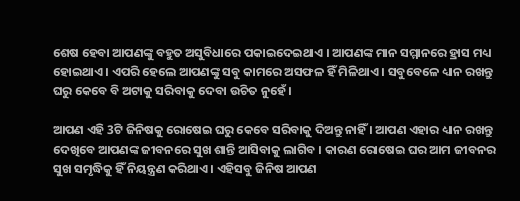ଶେଷ ହେବା ଆପଣଙ୍କୁ ବହୁତ ଅସୁବିଧାରେ ପକାଇଦେଇଥାଏ । ଆପଣଙ୍କ ମାନ ସମ୍ମାନରେ ହ୍ରାସ ମଧ୍ୟ ହୋଇଥାଏ । ଏପରି ହେଲେ ଆପଣଙ୍କୁ ସବୁ କାମରେ ଅସଫଳ ହିଁ ମିଳିଥାଏ । ସବୁବେଳେ ଧ୍ୟାନ ରଖନ୍ତୁ ଘରୁ କେବେ ବି ଅଟାକୁ ସରିବାକୁ ଦେବା ଉଚିତ ନୁହେଁ ।

ଆପଣ ଏହି 3ଟି ଜିନିଷକୁ ରୋଷେଇ ଘରୁ କେବେ ସରିବାକୁ ଦିଅନ୍ତୁ ନାହିଁ । ଆପଣ ଏହାର ଧ୍ୟାନ ରଖନ୍ତୁ ଦେଖିବେ ଆପଣଙ୍କ ଜୀବନରେ ସୁଖ ଶାନ୍ତି ଆସିବାକୁ ଲାଗିବ । କାରଣ ରୋଷେଇ ଘର ଆମ ଜୀବନର ସୁଖ ସମୃଦ୍ଧିକୁ ହିଁ ନିୟନ୍ତ୍ରଣ କରିଥାଏ । ଏହିସବୁ ଜିନିଷ ଆପଣ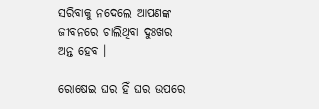ସରିବାକୁ ନଦେଲେ ଆପଣଙ୍କ ଜୀବନରେ ଚାଲିଥିବା ଦୁଃଖର ଅନ୍ତ ହେବ ।

ରୋଷେଇ ଘର ହିଁ ଘର ଉପରେ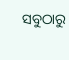ସବୁଠାରୁ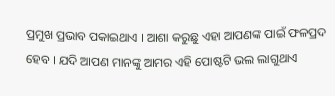ପ୍ରମୁଖ ପ୍ରଭାବ ପକାଇଥାଏ । ଆଶା କରୁଛୁ ଏହା ଆପଣଙ୍କ ପାଇଁ ଫଳପ୍ରଦ ହେବ । ଯଦି ଆପଣ ମାନଙ୍କୁ ଆମର ଏହି ପୋଷ୍ଟଟି ଭଲ ଲାଗୁଥାଏ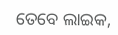ତେବେ ଲାଇକ,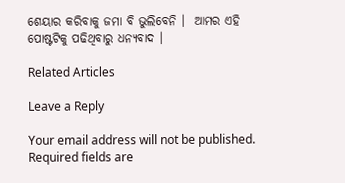ଶେୟାର କରିବାକୁ ଜମା ବି ଭୁଲିବେନି ।  ଆମର ଏହି ପୋଷ୍ଟଟିକୁ ପଢିଥିବାରୁ ଧନ୍ୟବାଦ ।

Related Articles

Leave a Reply

Your email address will not be published. Required fields are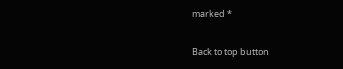marked *

Back to top button